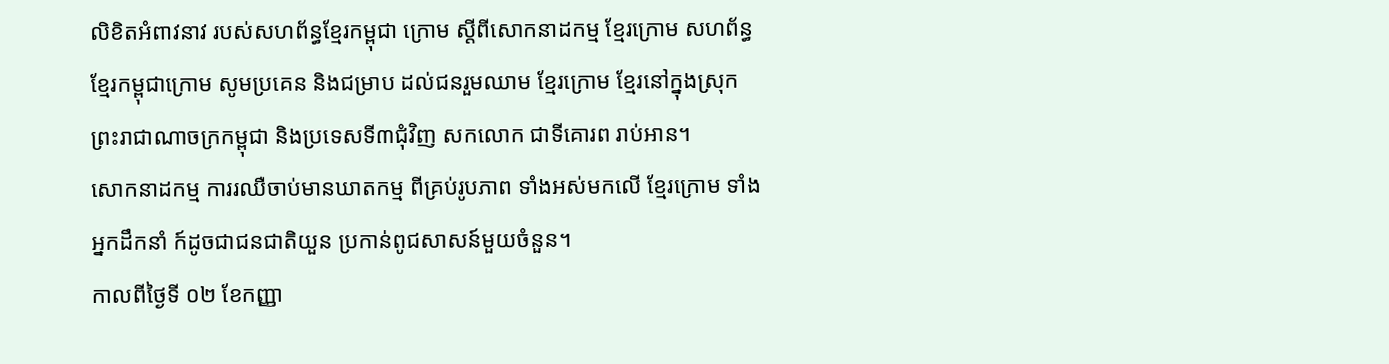លិខិតអំពាវនាវ របស់សហព័ន្ធខ្មែរកម្ពុជា ក្រោម ស្តីពីសោកនាដកម្ម ខ្មែរក្រោម សហព័ន្ធខ្មែរកម្ពុជាក្រោម សូមប្រគេន និងជម្រាប ដល់ជនរួមឈាម ខ្មែរក្រោម ខ្មែរនៅក្នុងស្រុក ព្រះរាជាណាចក្រកម្ពុជា និងប្រទេសទី៣ជុំវិញ សកលោក ជាទីគោរព រាប់អាន។
សោកនាដកម្ម ការរឈឺចាប់មានឃាតកម្ម ពីគ្រប់រូបភាព ទាំងអស់មកលើ ខ្មែរក្រោម ទាំងអ្នកដឹកនាំ ក៍ដូចជាជនជាតិយួន ប្រកាន់ពូជសាសន៍មួយចំនួន។
កាលពីថ្ងៃទី ០២ ខែកញ្ញា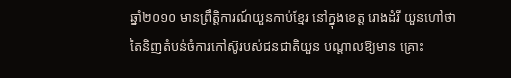ឆ្នាំ២០១០ មានព្រឹត្តិការណ៍យួនកាប់ខ្មែរ នៅក្នុងខេត្ត រោងដំរី យួនហៅថា តៃនិញតំបន់ចំការកៅស៊ូរបស់ជនជាតិយួន បណ្តាលឱ្យមាន គ្រោះ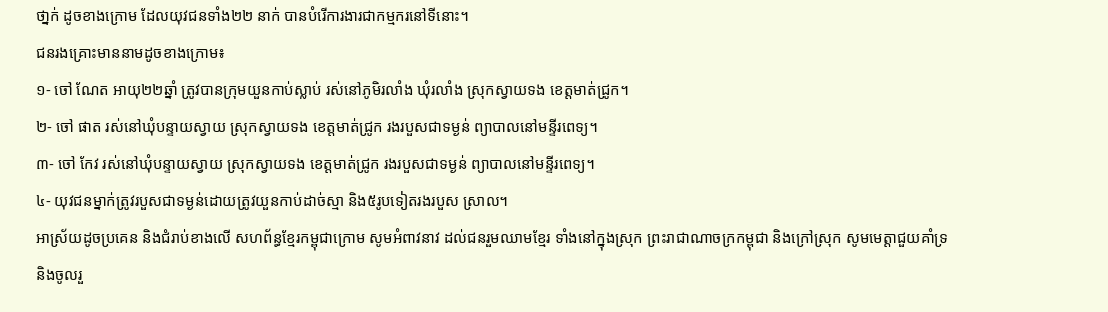ថា្នក់ ដូចខាងក្រោម ដែលយុវជនទាំង២២ នាក់ បានបំរើការងារជាកម្មករនៅទីនោះ។
ជនរងគ្រោះមាននាមដូចខាងក្រោម៖
១- ចៅ ណែត អាយុ២២ឆ្នាំ ត្រូវបានក្រុមយួនកាប់ស្លាប់ រស់នៅភូមិរលាំង ឃុំរលាំង ស្រុកស្វាយទង ខេត្តមាត់ជ្រូក។
២- ចៅ ផាត រស់នៅឃុំបន្ទាយស្វាយ ស្រុកស្វាយទង ខេត្តមាត់ជ្រូក រងរបួសជាទម្ងន់ ព្យាបាលនៅមន្ទីរពេទ្យ។
៣- ចៅ កែវ រស់នៅឃុំបន្ទាយស្វាយ ស្រុកស្វាយទង ខេត្តមាត់ជ្រូក រងរបួសជាទម្ងន់ ព្យាបាលនៅមន្ទីរពេទ្យ។
៤- យុវជនម្នាក់ត្រូវរបួសជាទម្ងន់ដោយត្រូវយួនកាប់ដាច់ស្មា និង៥រូបទៀតរងរបួស ស្រាល។
អាស្រ័យដូចប្រគេន និងជំរាប់ខាងលើ សហព័ន្ធខ្មែរកម្ពុជាក្រោម សូមអំពាវនាវ ដល់ជនរួមឈាមខ្មែរ ទាំងនៅក្នុងស្រុក ព្រះរាជាណាចក្រកម្ពុជា និងក្រៅស្រុក សូមមេត្តាជួយគាំទ្រ និងចូលរួ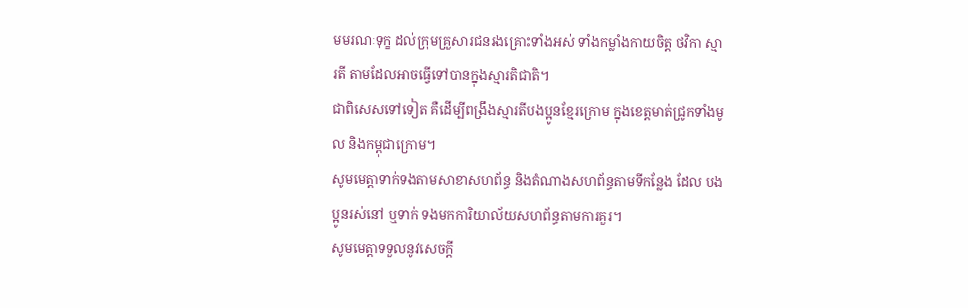មមរណៈទុក្ខ ដល់ក្រុមគ្រួសារជនរងគ្រោះទាំងអស់ ទាំងកម្លាំងកាយចិត្ត ថវិកា ស្មារតី តាមដែលអាចធ្វើទៅបានក្នុងស្មារតិជាតិ។
ជាពិសេសទៅទៀត គឺដើម្បីពង្រឹងស្មារតីបងប្អូនខ្មែរក្រោម ក្នុងខេត្តមាត់ជ្រូកទាំងមូល និងកម្ពុជាក្រោម។
សូមមេត្តាទាក់ទងតាមសាខាសហព័ន្ធ និងតំណាងសហព័ន្ធតាមទីកន្លែង ដែល បងប្អូនរស់នៅ ឬទាក់ ទងមកការិយាល័យសហព័ន្ធតាមការគួរ។
សូមមេត្តាទទួលនូវសេចក្តី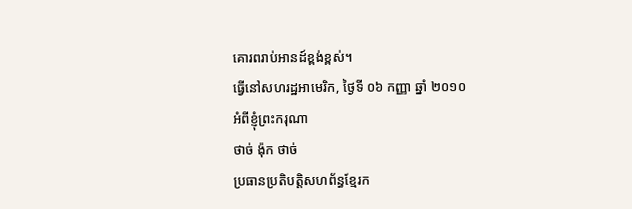គោរពរាប់អានដ៍ខ្ពង់ខ្ពស់។
ធ្វើនៅសហរដ្ឋអាមេរិក, ថ្ងៃទី ០៦ កញ្ញា ឆ្នាំ ២០១០
អំពីខ្ញុំព្រះករុណា
ថាច់ ង៉ុក ថាច់
ប្រធានប្រតិបត្តិសហព័ន្ធខ្មែរក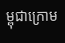ម្ពុជាក្រោម